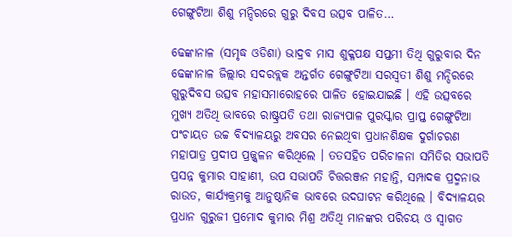ଗେଙ୍ଗୁଟିଆ ଶିଶୁ ମନ୍ଦିରରେ ଗୁରୁ ଦିବସ ଉତ୍ସବ ପାଳିତ…

ଢେଙ୍କାନାଳ (ସମୃଦ୍ଧ ଓଡିଶା) ଭାଦ୍ରବ ମାସ ଶୁକ୍ଳପକ୍ଷ ସପ୍ତମୀ ତିଥି ଗୁରୁବାର ଦିନ ଢେଙ୍କାନାଳ ଜିଲ୍ଲାର ସଦରବ୍ଲକ ଅନ୍ତର୍ଗତ ଗେଙ୍ଗୁଟିଆ ସରସ୍ୱତୀ ଶିଶୁ ମନ୍ଦିରରେ ଗୁରୁଦିବସ ଉତ୍ସବ ମହାସମାରୋହରେ ପାଳିତ ହୋଇଯାଇଛି । ଏହି ଉତ୍ସବରେ ମୁଖ୍ୟ ଅତିଥି ଭାବରେ ରାଷ୍ଟ୍ରପତି ତଥା ରାଜ୍ୟପାଳ ପୁରସ୍କାର ପ୍ରାପ୍ତ ଗେଙ୍ଗୁଟିଆ ପଂଚାୟତ ଉଚ୍ଚ ବିଦ୍ୟାଳୟରୁ ଅବସର ନେଇଥିବା ପ୍ରଧାନଶିକ୍ଷକ ଦୁର୍ଗାଚରଣ ମହାପାତ୍ର ପ୍ରଦୀପ ପ୍ରଜ୍ଜ୍ଵଳନ କରିଥିଲେ । ତତସହିତ ପରିଚାଳନା ସମିତିର ସଭାପତି ପ୍ରସନ୍ନ କୁମାର ସାହାଣୀ, ଉପ ସଭାପତି ଚିତ୍ତରଞ୍ଜନ ମହାନ୍ତି, ସମ୍ପାଦକ ପ୍ରଦ୍ମନାଭ ରାଉତ, କାର୍ଯ୍ୟକ୍ରମକୁ ଆନୁଷ୍ଠାନିକ ଭାବରେ ଉଦଘାଟନ କରିଥିଲେ । ବିଦ୍ୟାଳୟର ପ୍ରଧାନ ଗୁରୁଜୀ ପ୍ରମୋଦ କୁମାର ମିଶ୍ର ଅତିଥି ମାନଙ୍କର ପରିଚୟ ଓ ସ୍ୱାଗତ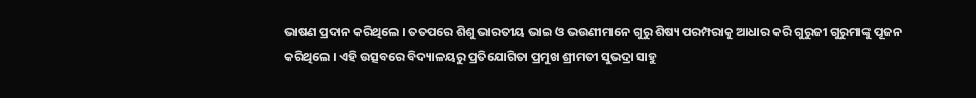ଭାଷଣ ପ୍ରଦାନ କରିଥିଲେ । ତତପରେ ଶିଶୁ ଭାରତୀୟ ଭାଇ ଓ ଭଉଣୀମାନେ ଗୁରୁ ଶିଷ୍ୟ ପରମ୍ପରାକୁ ଆଧାର କରି ଗୁରୁଜୀ ଗୁରୁମାଙ୍କୁ ପୂଜନ କରିଥିଲେ । ଏହି ଉତ୍ସବରେ ବିଦ୍ୟାଳୟରୁ ପ୍ରତିଯୋଗିତା ପ୍ରମୁଖ ଶ୍ରୀମତୀ ସୁଭଦ୍ରା ସାହୁ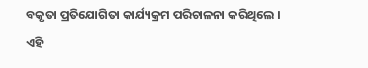ବକୃତା ପ୍ରତିଯୋଗିତା କାର୍ଯ୍ୟକ୍ରମ ପରିଚାଳନା କରିଥିଲେ । ଏହି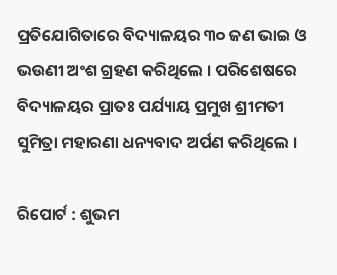ପ୍ରତିଯୋଗିତାରେ ବିଦ୍ୟାଳୟର ୩୦ ଜଣ ଭାଇ ଓ ଭଉଣୀ ଅଂଶ ଗ୍ରହଣ କରିଥିଲେ । ପରିଶେଷରେ ବିଦ୍ୟାଳୟର ପ୍ରାତଃ ପର୍ଯ୍ୟାୟ ପ୍ରମୁଖ ଶ୍ରୀମତୀ ସୁମିତ୍ରା ମହାରଣା ଧନ୍ୟବାଦ ଅର୍ପଣ କରିଥିଲେ ।

ରିପୋର୍ଟ : ଶୁଭମ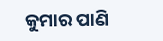କୁମାର ପାଣି